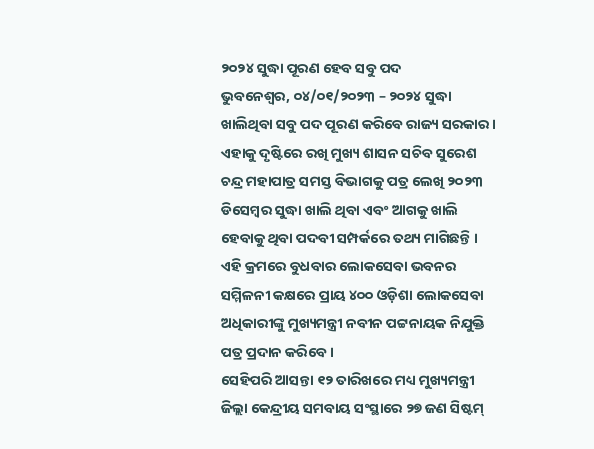୨୦୨୪ ସୁଦ୍ଧା ପୂରଣ ହେବ ସବୁ ପଦ
ଭୁବନେଶ୍ୱର, ୦୪/୦୧/୨୦୨୩ – ୨୦୨୪ ସୁଦ୍ଧା ଖାଲିଥିବା ସବୁ ପଦ ପୂରଣ କରିବେ ରାଜ୍ୟ ସରକାର । ଏହାକୁ ଦୃଷ୍ଟିରେ ରଖି ମୁଖ୍ୟ ଶାସନ ସଚିବ ସୁରେଶ ଚନ୍ଦ୍ର ମହାପାତ୍ର ସମସ୍ତ ବିଭାଗକୁ ପତ୍ର ଲେଖି ୨୦୨୩ ଡିସେମ୍ବର ସୁଦ୍ଧା ଖାଲି ଥିବା ଏବଂ ଆଗକୁ ଖାଲି ହେବାକୁ ଥିବା ପଦବୀ ସମ୍ପର୍କରେ ତଥ୍ୟ ମାଗିଛନ୍ତି । ଏହି କ୍ରମରେ ବୁଧବାର ଲୋକସେବା ଭବନର ସମ୍ମିଳନୀ କକ୍ଷରେ ପ୍ରାୟ ୪୦୦ ଓଡ଼ିଶା ଲୋକସେବା ଅଧିକାରୀଙ୍କୁ ମୁଖ୍ୟମନ୍ତ୍ରୀ ନବୀନ ପଟ୍ଟନାୟକ ନିଯୁକ୍ତି ପତ୍ର ପ୍ରଦାନ କରିବେ ।
ସେହିପରି ଆସନ୍ତା ୧୨ ତାରିଖରେ ମଧ୍ୟ ମୁଖ୍ୟମନ୍ତ୍ରୀ ଜିଲ୍ଲା କେନ୍ଦ୍ରୀୟ ସମବାୟ ସଂସ୍ଥାରେ ୨୭ ଜଣ ସିଷ୍ଟମ୍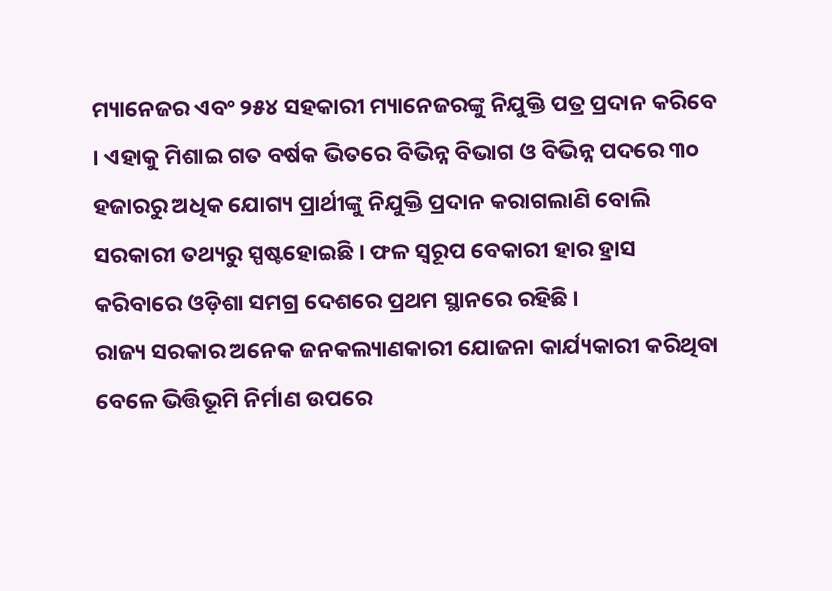ମ୍ୟାନେଜର ଏବଂ ୨୫୪ ସହକାରୀ ମ୍ୟାନେଜରଙ୍କୁ ନିଯୁକ୍ତି ପତ୍ର ପ୍ରଦାନ କରିବେ । ଏହାକୁ ମିଶାଇ ଗତ ବର୍ଷକ ଭିତରେ ବିଭିନ୍ନ ବିଭାଗ ଓ ବିଭିନ୍ନ ପଦରେ ୩୦ ହଜାରରୁ ଅଧିକ ଯୋଗ୍ୟ ପ୍ରାର୍ଥୀଙ୍କୁ ନିଯୁକ୍ତି ପ୍ରଦାନ କରାଗଲାଣି ବୋଲି ସରକାରୀ ତଥ୍ୟରୁ ସ୍ପଷ୍ଟହୋଇଛି । ଫଳ ସ୍ୱରୂପ ବେକାରୀ ହାର ହ୍ରାସ କରିବାରେ ଓଡ଼ିଶା ସମଗ୍ର ଦେଶରେ ପ୍ରଥମ ସ୍ଥାନରେ ରହିଛି ।
ରାଜ୍ୟ ସରକାର ଅନେକ ଜନକଲ୍ୟାଣକାରୀ ଯୋଜନା କାର୍ଯ୍ୟକାରୀ କରିଥିବା ବେଳେ ଭିତ୍ତିଭୂମି ନିର୍ମାଣ ଉପରେ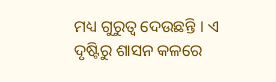ମଧ୍ୟ ଗୁରୁତ୍ୱ ଦେଉଛନ୍ତି । ଏ ଦୃଷ୍ଟିରୁ ଶାସନ କଳରେ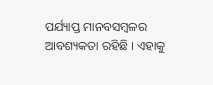ପର୍ଯ୍ୟାପ୍ତ ମାନବସମ୍ବଳର ଆବଶ୍ୟକତା ରହିଛି । ଏହାକୁ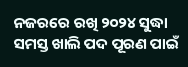ନଜରରେ ରଖି ୨୦୨୪ ସୁଦ୍ଧା ସମସ୍ତ ଖାଲି ପଦ ପୂରଣ ପାଇଁ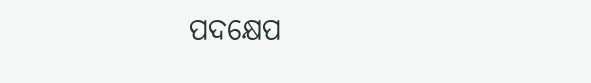ପଦକ୍ଷେପ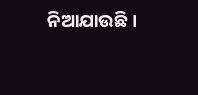ନିଆଯାଉଛି ।